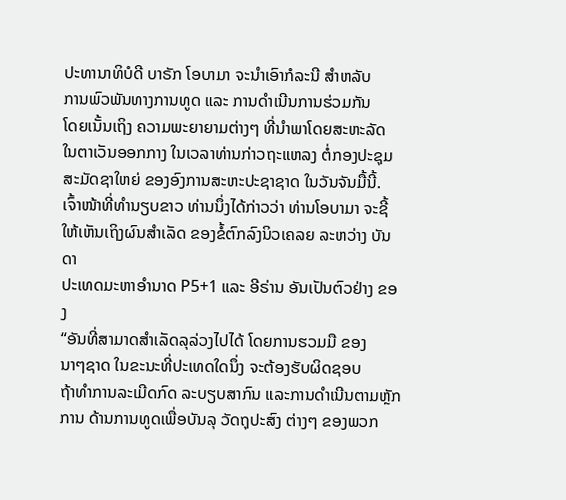ປະທານາທິບໍດີ ບາຣັກ ໂອບາມາ ຈະນຳເອົາກໍລະນີ ສຳຫລັບ
ການພົວພັນທາງການທູດ ແລະ ການດຳເນີນການຮ່ວມກັນ
ໂດຍເນັ້ນເຖິງ ຄວາມພະຍາຍາມຕ່າງໆ ທີ່ນຳພາໂດຍສະຫະລັດ
ໃນຕາເວັນອອກກາງ ໃນເວລາທ່ານກ່າວຖະແຫລງ ຕໍ່ກອງປະຊຸມ
ສະມັດຊາໃຫຍ່ ຂອງອົງການສະຫະປະຊາຊາດ ໃນວັນຈັນມື້ນີ້.
ເຈົ້າໜ້າທີ່ທຳນຽບຂາວ ທ່ານນຶ່ງໄດ້ກ່າວວ່າ ທ່ານໂອບາມາ ຈະຊີ້
ໃຫ້ເຫັນເຖິງຜົນສຳເລັດ ຂອງຂໍ້ຕົກລົງນິວເຄລຍ ລະຫວ່າງ ບັນດາ
ປະເທດມະຫາອຳນາດ P5+1 ແລະ ອີຣ່ານ ອັນເປັນຕົວຢ່າງ ຂອງ
“ອັນທີ່ສາມາດສຳເລັດລຸລ່ວງໄປໄດ້ ໂດຍການຮວມມື ຂອງ
ນາໆຊາດ ໃນຂະນະທີ່ປະເທດໃດນຶ່ງ ຈະຕ້ອງຮັບຜິດຊອບ
ຖ້າທຳການລະເມີດກົດ ລະບຽບສາກົນ ແລະການດຳເນີນຕາມຫຼັກການ ດ້ານການທູດເພື່ອບັນລຸ ວັດຖຸປະສົງ ຕ່າງໆ ຂອງພວກ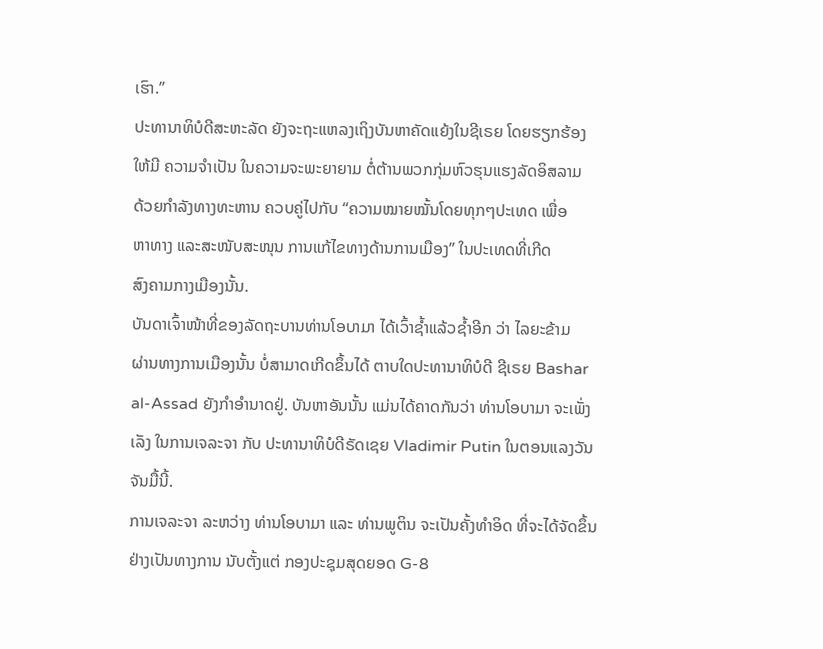ເຮົາ.”
ປະທານາທິບໍດີສະຫະລັດ ຍັງຈະຖະແຫລງເຖິງບັນຫາຄັດແຍ້ງໃນຊີເຣຍ ໂດຍຮຽກຮ້ອງ
ໃຫ້ມີ ຄວາມຈຳເປັນ ໃນຄວາມຈະພະຍາຍາມ ຕໍ່ຕ້ານພວກກຸ່ມຫົວຮຸນແຮງລັດອິສລາມ
ດ້ວຍກຳລັງທາງທະຫານ ຄວບຄູ່ໄປກັບ “ຄວາມໝາຍໝັ້ນໂດຍທຸກໆປະເທດ ເພື່ອ
ຫາທາງ ແລະສະໜັບສະໜຸນ ການແກ້ໄຂທາງດ້ານການເມືອງ” ໃນປະເທດທີ່ເກີດ
ສົງຄາມກາງເມືອງນັ້ນ.
ບັນດາເຈົ້າໜ້າທີ່ຂອງລັດຖະບານທ່ານໂອບາມາ ໄດ້ເວົ້າຊ້ຳແລ້ວຊ້ຳອີກ ວ່າ ໄລຍະຂ້າມ
ຜ່ານທາງການເມືອງນັ້ນ ບໍ່ສາມາດເກີດຂຶ້ນໄດ້ ຕາບໃດປະທານາທິບໍດີ ຊີເຣຍ Bashar
al-Assad ຍັງກຳອຳນາດຢູ່. ບັນຫາອັນນັ້ນ ແມ່ນໄດ້ຄາດກັນວ່າ ທ່ານໂອບາມາ ຈະເພັ່ງ
ເລັງ ໃນການເຈລະຈາ ກັບ ປະທານາທິບໍດີຣັດເຊຍ Vladimir Putin ໃນຕອນແລງວັນ
ຈັນມື້ນີ້.
ການເຈລະຈາ ລະຫວ່າງ ທ່ານໂອບາມາ ແລະ ທ່ານພູຕິນ ຈະເປັນຄັ້ງທຳອິດ ທີ່ຈະໄດ້ຈັດຂຶ້ນ
ຢ່າງເປັນທາງການ ນັບຕັ້ງແຕ່ ກອງປະຊຸມສຸດຍອດ G-8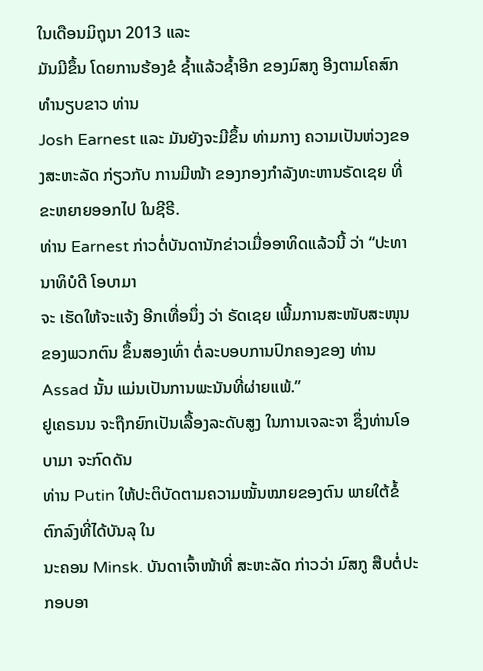ໃນເດືອນມິຖຸນາ 2013 ແລະ
ມັນມີຂຶ້ນ ໂດຍການຮ້ອງຂໍ ຊ້ຳແລ້ວຊ້ຳອີກ ຂອງມົສກູ ອີງຕາມໂຄສົກທຳນຽບຂາວ ທ່ານ
Josh Earnest ແລະ ມັນຍັງຈະມີຂຶ້ນ ທ່າມກາງ ຄວາມເປັນຫ່ວງຂອງສະຫະລັດ ກ່ຽວກັບ ການມີໜ້າ ຂອງກອງກຳລັງທະຫານຣັດເຊຍ ທີ່ຂະຫຍາຍອອກໄປ ໃນຊີຣີ.
ທ່ານ Earnest ກ່າວຕໍ່ບັນດານັກຂ່າວເມື່ອອາທິດແລ້ວນີ້ ວ່າ “ປະທານາທິບໍດີ ໂອບາມາ
ຈະ ເຮັດໃຫ້ຈະແຈ້ງ ອີກເທື່ອນຶ່ງ ວ່າ ຣັດເຊຍ ເພີ້ມການສະໜັບສະໜຸນຂອງພວກຕົນ ຂຶ້ນສອງເທົ່າ ຕໍ່ລະບອບການປົກຄອງຂອງ ທ່ານ Assad ນັ້ນ ແມ່ນເປັນການພະນັນທີ່ຜ່າຍແພ້.”
ຢູເຄຣນນ ຈະຖືກຍົກເປັນເລື້ອງລະດັບສູງ ໃນການເຈລະຈາ ຊຶ່ງທ່ານໂອບາມາ ຈະກົດດັນ
ທ່ານ Putin ໃຫ້ປະຕິບັດຕາມຄວາມໝັ້ນໝາຍຂອງຕົນ ພາຍໃຕ້ຂໍ້ຕົກລົງທີ່ໄດ້ບັນລຸ ໃນ
ນະຄອນ Minsk. ບັນດາເຈົ້າໜ້າທີ່ ສະຫະລັດ ກ່າວວ່າ ມົສກູ ສືບຕໍ່ປະກອບອາ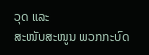ວຸດ ແລະ
ສະໜັບສະໜູນ ພວກກະບົດ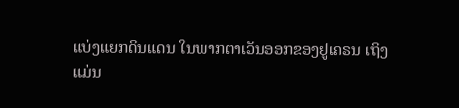ແບ່ງແຍກດິນແດນ ໃນພາກຕາເວັນອອກຂອງຢູເຄຣນ ເຖິງ
ແມ່ນ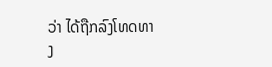ວ່າ ໄດ້ຖືກລົງໂທດທາງ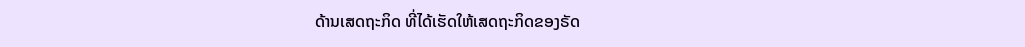ດ້ານເສດຖະກິດ ທີ່ໄດ້ເຮັດໃຫ້ເສດຖະກິດຂອງຣັດ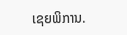ເຊຍພິການ.